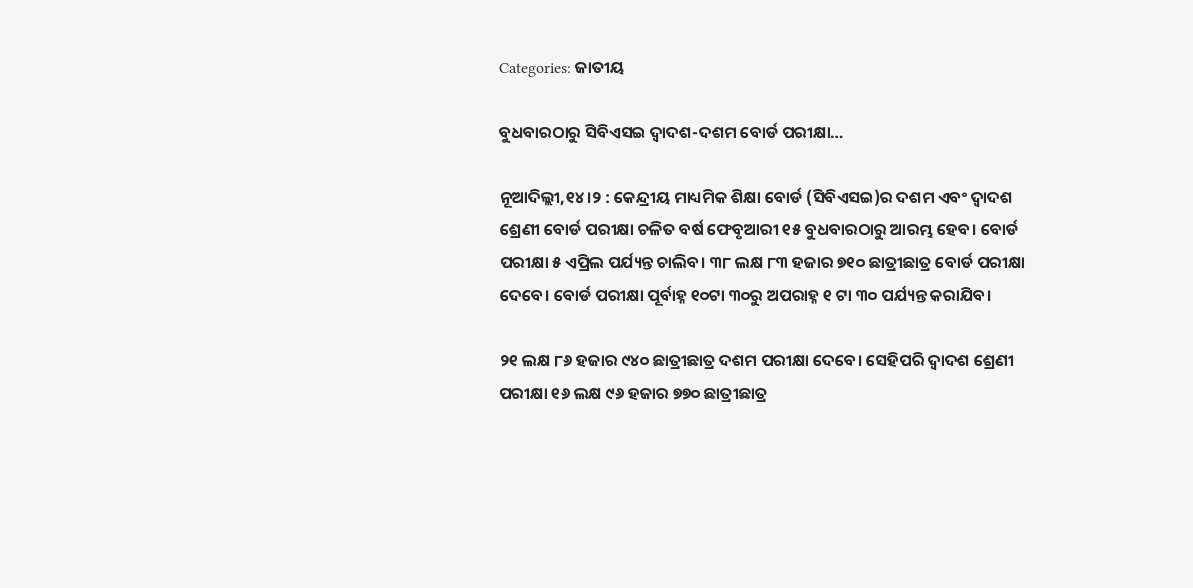Categories: ଜାତୀୟ

ବୁଧବାରଠାରୁ ସିବିଏସଇ ଦ୍ୱାଦଶ-ଦଶମ ବୋର୍ଡ ପରୀକ୍ଷା…

ନୂଆଦିଲ୍ଲୀ,୧୪।୨ : କେନ୍ଦ୍ରୀୟ ମାଧ୍ୟମିକ ଶିକ୍ଷା ବୋର୍ଡ (ସିବିଏସଇ)ର ଦଶମ ଏବଂ ଦ୍ୱାଦଶ ଶ୍ରେଣୀ ବୋର୍ଡ ପରୀକ୍ଷା ଚଳିତ ବର୍ଷ ଫେବୃଆରୀ ୧୫ ବୁଧବାରଠାରୁ ଆରମ୍ଭ ହେବ। ବୋର୍ଡ ପରୀକ୍ଷା ୫ ଏପ୍ରିଲ ପର୍ଯ୍ୟନ୍ତ ଚାଲିବ। ୩୮ ଲକ୍ଷ ୮୩ ହଜାର ୭୧୦ ଛାତ୍ରୀଛାତ୍ର ବୋର୍ଡ ପରୀକ୍ଷା ଦେବେ। ବୋର୍ଡ ପରୀକ୍ଷା ପୂର୍ବାହ୍ନ ୧୦ଟା ୩୦ରୁ ଅପରାହ୍ନ ୧ ଟା ୩୦ ପର୍ଯ୍ୟନ୍ତ କରାଯିବ।

୨୧ ଲକ୍ଷ ୮୬ ହଜାର ୯୪୦ ଛାତ୍ରୀଛାତ୍ର ଦଶମ ପରୀକ୍ଷା ଦେବେ। ସେହିପରି ଦ୍ୱାଦଶ ଶ୍ରେଣୀ ପରୀକ୍ଷା ୧୬ ଲକ୍ଷ ୯୬ ହଜାର ୭୭୦ ଛାତ୍ରୀଛାତ୍ର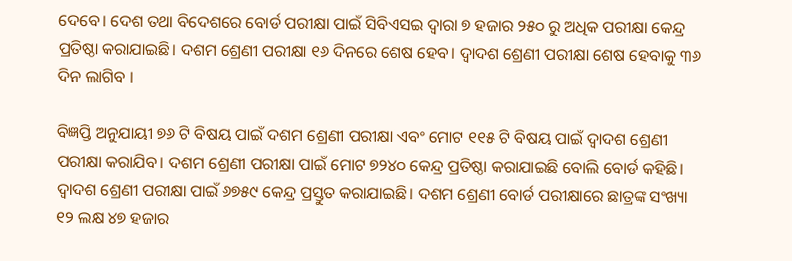ଦେବେ। ଦେଶ ତଥା ବିଦେଶରେ ବୋର୍ଡ ପରୀକ୍ଷା ପାଇଁ ସିବିଏସଇ ଦ୍ୱାରା ୭ ହଜାର ୨୫୦ ରୁ ଅଧିକ ପରୀକ୍ଷା କେନ୍ଦ୍ର ପ୍ରତିଷ୍ଠା କରାଯାଇଛି। ଦଶମ ଶ୍ରେଣୀ ପରୀକ୍ଷା ୧୬ ଦିନରେ ଶେଷ ହେବ। ଦ୍ୱାଦଶ ଶ୍ରେଣୀ ପରୀକ୍ଷା ଶେଷ ହେବାକୁ ୩୬ ଦିନ ଲାଗିବ ।

ବିଜ୍ଞପ୍ତି ଅନୁଯାୟୀ ୭୬ ଟି ବିଷୟ ପାଇଁ ଦଶମ ଶ୍ରେଣୀ ପରୀକ୍ଷା ଏବଂ ମୋଟ ୧୧୫ ଟି ବିଷୟ ପାଇଁ ଦ୍ୱାଦଶ ଶ୍ରେଣୀ ପରୀକ୍ଷା କରାଯିବ। ଦଶମ ଶ୍ରେଣୀ ପରୀକ୍ଷା ପାଇଁ ମୋଟ ୭୨୪୦ କେନ୍ଦ୍ର ପ୍ରତିଷ୍ଠା କରାଯାଇଛି ବୋଲି ବୋର୍ଡ କହିଛି। ଦ୍ୱାଦଶ ଶ୍ରେଣୀ ପରୀକ୍ଷା ପାଇଁ ୬୭୫୯ କେନ୍ଦ୍ର ପ୍ରସ୍ତୁତ କରାଯାଇଛି। ଦଶମ ଶ୍ରେଣୀ ବୋର୍ଡ ପରୀକ୍ଷାରେ ଛାତ୍ରଙ୍କ ସଂଖ୍ୟା ୧୨ ଲକ୍ଷ ୪୭ ହଜାର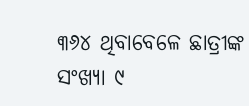୩୬୪ ଥିବାବେଳେ ଛାତ୍ରୀଙ୍କ ସଂଖ୍ୟା ୯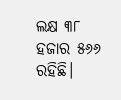ଲକ୍ଷ ୩୮ ହଜାର ୫୬୬ ରହିଛି।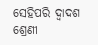ସେହିପରି ଦ୍ୱାଦଶ ଶ୍ରେଣୀ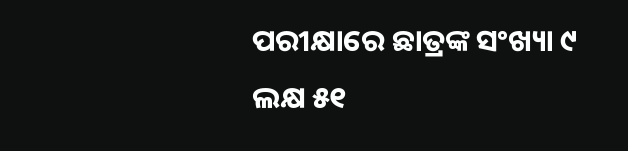ପରୀକ୍ଷାରେ ଛାତ୍ରଙ୍କ ସଂଖ୍ୟା ୯ ଲକ୍ଷ ୫୧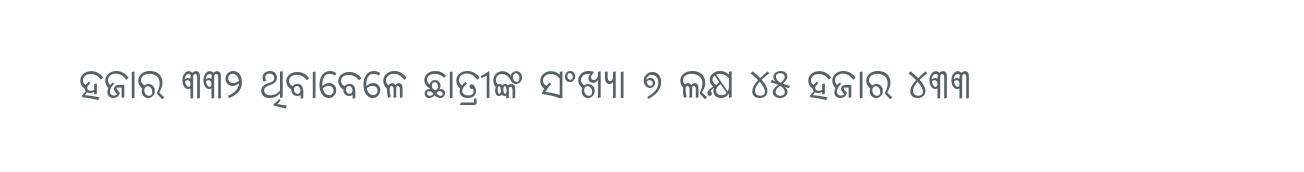ହଜାର ୩୩୨ ଥିବାବେଳେ ଛାତ୍ରୀଙ୍କ ସଂଖ୍ୟା ୭ ଲକ୍ଷ ୪୫ ହଜାର ୪୩୩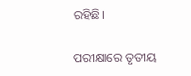ରହିଛି।

ପରୀକ୍ଷାରେ ତୃତୀୟ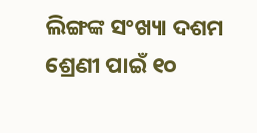ଲିଙ୍ଗଙ୍କ ସଂଖ୍ୟା ଦଶମ ଶ୍ରେଣୀ ପାଇଁ ୧୦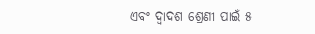ଏବଂ ଦ୍ୱାଦଶ ଶ୍ରେଣୀ ପାଇଁ ୫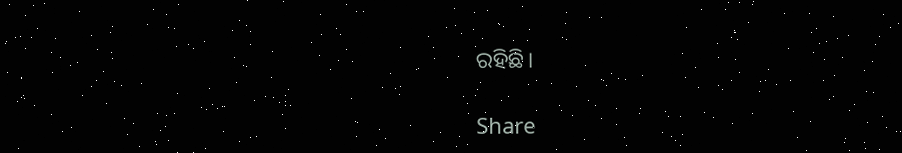ରହିଛି।

Share